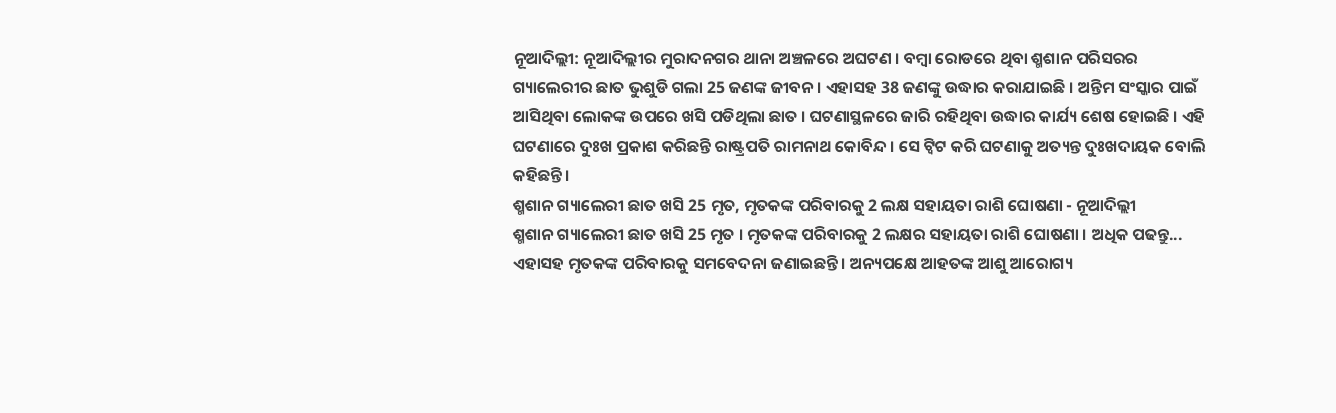ନୂଆଦିଲ୍ଲୀ: ନୂଆଦିଲ୍ଲୀର ମୁରାଦନଗର ଥାନା ଅଞ୍ଚଳରେ ଅଘଟଣ । ବମ୍ବା ରୋଡରେ ଥିବା ଶ୍ମଶାନ ପରିସରର ଗ୍ୟାଲେରୀର ଛାତ ଭୁଶୁଡି ଗଲା 25 ଜଣଙ୍କ ଜୀବନ । ଏହାସହ 38 ଜଣଙ୍କୁ ଉଦ୍ଧାର କରାଯାଇଛି । ଅନ୍ତିମ ସଂସ୍କାର ପାଇଁ ଆସିଥିବା ଲୋକଙ୍କ ଉପରେ ଖସି ପଡିଥିଲା ଛାତ । ଘଟଣାସ୍ଥଳରେ ଜାରି ରହିଥିବା ଉଦ୍ଧାର କାର୍ଯ୍ୟ ଶେଷ ହୋଇଛି । ଏହି ଘଟଣାରେ ଦୁଃଖ ପ୍ରକାଶ କରିଛନ୍ତି ରାଷ୍ଟ୍ରପତି ରାମନାଥ କୋବିନ୍ଦ । ସେ ଟ୍ବିଟ କରି ଘଟଣାକୁ ଅତ୍ୟନ୍ତ ଦୁଃଖଦାୟକ ବୋଲି କହିଛନ୍ତି ।
ଶ୍ମଶାନ ଗ୍ୟାଲେରୀ ଛାତ ଖସି 25 ମୃତ, ମୃତକଙ୍କ ପରିବାରକୁ 2 ଲକ୍ଷ ସହାୟତା ରାଶି ଘୋଷଣା - ନୂଆଦିଲ୍ଲୀ
ଶ୍ମଶାନ ଗ୍ୟାଲେରୀ ଛାତ ଖସି 25 ମୃତ । ମୃତକଙ୍କ ପରିବାରକୁ 2 ଲକ୍ଷର ସହାୟତା ରାଶି ଘୋଷଣା । ଅଧିକ ପଢନ୍ତୁ...
ଏହାସହ ମୃତକଙ୍କ ପରିବାରକୁ ସମବେଦନା ଜଣାଇଛନ୍ତି । ଅନ୍ୟପକ୍ଷେ ଆହତଙ୍କ ଆଶୁ ଆରୋଗ୍ୟ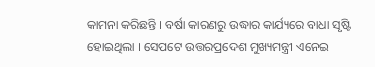କାମନା କରିଛନ୍ତି । ବର୍ଷା କାରଣରୁ ଉଦ୍ଧାର କାର୍ଯ୍ୟରେ ବାଧା ସୃଷ୍ଟି ହୋଇଥିଲା । ସେପଟେ ଉତ୍ତରପ୍ରଦେଶ ମୁଖ୍ୟମନ୍ତ୍ରୀ ଏନେଇ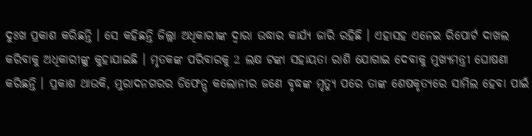ଦୁଃଖ ପ୍ରକାଶ କରିଛନ୍ତି । ସେ କହିଛନ୍ତି ଜିଲ୍ଲା ଅଧିକାରୀଙ୍କ ଦ୍ବାରା ଉଦ୍ଧାର କାର୍ଯ୍ୟ ଜାରି ରହିଛି । ଏହାସହ ଏନେଇ ରିପୋର୍ଟ ଦାଖଲ କରିବାକୁ ଅଧିକାରୀଙ୍କୁ କୁହାଯାଇଛି । ମୃତକଙ୍କ ପରିବାରକୁ 2 ଲକ୍ଷ ଟଙ୍କା ସହାୟତା ରାଶି ଯୋଗାଇ ଦେବାକୁ ମୁଖ୍ୟମନ୍ତ୍ରୀ ଘୋଷଣା କରିଛନ୍ତି । ପ୍ରକାଶ ଥାଉକି, ମୁରାଦନଗରର ଡିଫେନ୍ସ କଲୋନୀର ଜଣେ ବୃଦ୍ଧଙ୍କ ମୃତ୍ୟୁ ପରେ ତାଙ୍କ ଶେଷକୃତ୍ୟରେ ସାମିଲ ହେବା ପାଇଁ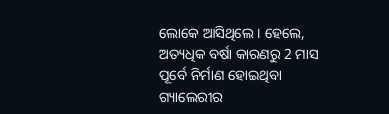ଲୋକେ ଆସିଥିଲେ । ହେଲେ, ଅତ୍ୟଧିକ ବର୍ଷା କାରଣରୁ 2 ମାସ ପୂର୍ବେ ନିର୍ମାଣ ହୋଇଥିବା ଗ୍ୟାଲେରୀର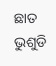ଛାତ ଭୁଶୁଡି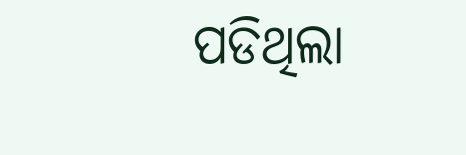ପଡିଥିଲା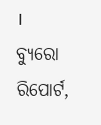।
ବ୍ୟୁରୋ ରିପୋର୍ଟ,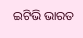ଇଟିଭି ଭାରତ